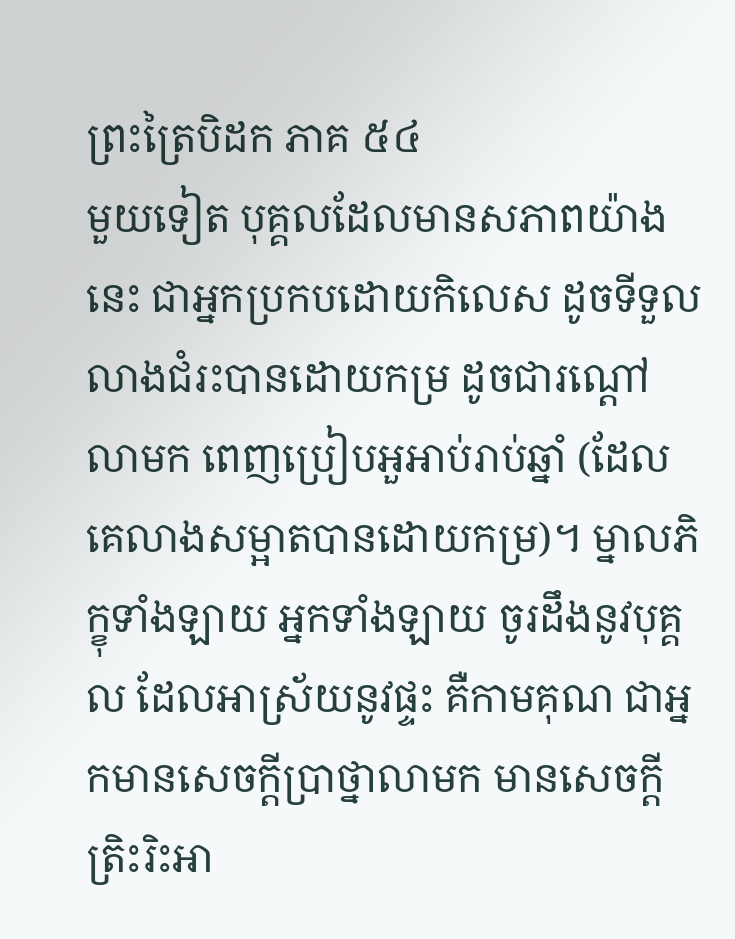ព្រះត្រៃបិដក ភាគ ៥៤
មួយទៀត បុគ្គលដែលមានសភាពយ៉ាងនេះ ជាអ្នកប្រកបដោយកិលេស ដូចទីទួល លាងជំរះបានដោយកម្រ ដូចជារណ្តៅលាមក ពេញប្រៀបអួអាប់រាប់ឆ្នាំ (ដែលគេលាងសម្អាតបានដោយកម្រ)។ ម្នាលភិក្ខុទាំងឡាយ អ្នកទាំងឡាយ ចូរដឹងនូវបុគ្គល ដែលអាស្រ័យនូវផ្ទះ គឺកាមគុណ ជាអ្នកមានសេចក្តីប្រាថ្នាលាមក មានសេចក្តីត្រិះរិះអា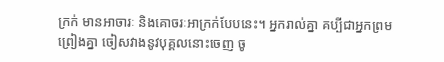ក្រក់ មានអាចារៈ និងគោចរៈអាក្រក់បែបនេះ។ អ្នករាល់គ្នា គប្បីជាអ្នកព្រមព្រៀងគ្នា ចៀសវាងនូវបុគ្គលនោះចេញ ចូ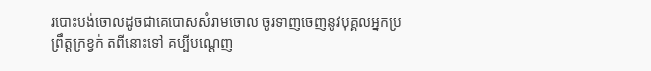របោះបង់ចោលដូចជាគេបោសសំរាមចោល ចូរទាញចេញនូវបុគ្គលអ្នកប្រព្រឹត្តក្រខ្វក់ តពីនោះទៅ គប្បីបណ្តេញ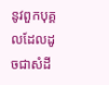នូវពួកបុគ្គលដែលដូចជាសំដី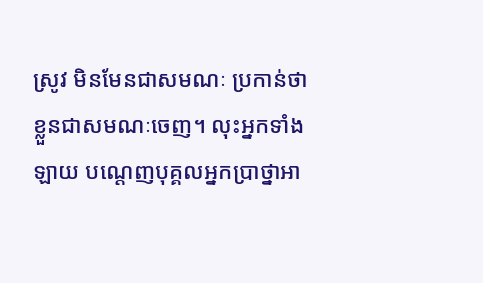ស្រូវ មិនមែនជាសមណៈ ប្រកាន់ថា ខ្លួនជាសមណៈចេញ។ លុះអ្នកទាំងឡាយ បណ្តេញបុគ្គលអ្នកប្រាថ្នាអា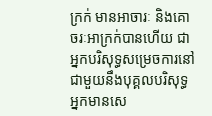ក្រក់ មានអាចារៈ និងគោចរៈអាក្រក់បានហើយ ជាអ្នកបរិសុទ្ធសម្រេចការនៅជាមួយនឹងបុគ្គលបរិសុទ្ធ អ្នកមានសេ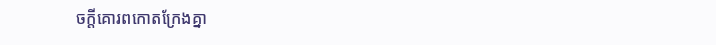ចក្តីគោរពកោតក្រែងគ្នា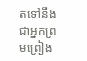តទៅនឹងជាអ្នកព្រមព្រៀង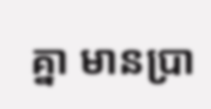គ្នា មានប្រា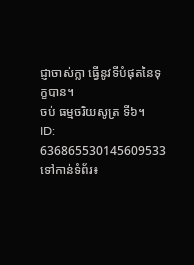ជ្ញាចាស់ក្លា ធ្វើនូវទីបំផុតនៃទុក្ខបាន។
ចប់ ធម្មចរិយសូត្រ ទី៦។
ID: 636865530145609533
ទៅកាន់ទំព័រ៖